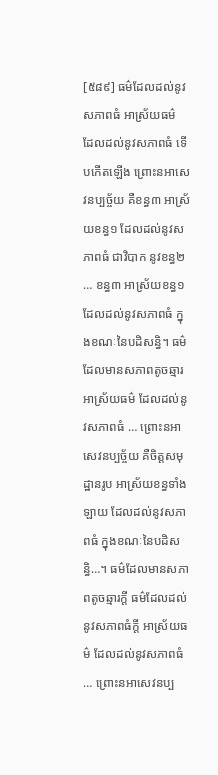[៥៨៩] ធម៌ដែលដល់នូវសភាពធំ អាស្រ័យធម៌ ដែលដល់នូវសភាពធំ ទើបកើតឡើង ព្រោះនអាសេវនប្បច្ច័យ គឺខន្ធ៣ អាស្រ័យខន្ធ១ ដែលដល់នូវសភាពធំ ជាវិបាក នូវខន្ធ២ … ខន្ធ៣ អាស្រ័យខន្ធ១ ដែលដល់នូវសភាពធំ ក្នុងខណៈនៃបដិសន្ធិ។ ធម៌ដែលមានសភាពតូចឆ្មារ អាស្រ័យធម៌ ដែលដល់នូវសភាពធំ … ព្រោះនអាសេវនប្បច្ច័យ គឺចិត្តសមុដ្ឋានរូប អាស្រ័យខន្ធទាំងឡាយ ដែលដល់នូវសភាពធំ ក្នុងខណៈនៃបដិសន្ធិ…។ ធម៌ដែលមានសភាពតូចឆ្មារក្តី ធម៌ដែលដល់នូវសភាពធំក្តី អាស្រ័យធម៌ ដែលដល់នូវសភាពធំ … ព្រោះនអាសេវនប្ប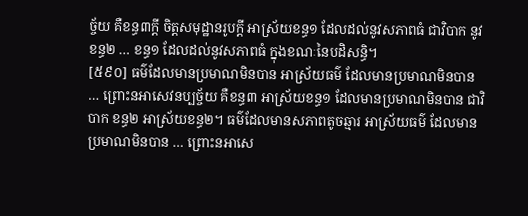ច្ច័យ គឺខន្ធ៣ក្តី ចិត្តសមុដ្ឋានរូបក្តី អាស្រ័យខន្ធ១ ដែលដល់នូវសភាពធំ ជាវិបាក នូវខន្ធ២ … ខន្ធ១ ដែលដល់នូវសភាពធំ ក្នុងខណៈនៃបដិសន្ធិ។
[៥៩០] ធម៌ដែលមានប្រមាណមិនបាន អាស្រ័យធម៌ ដែលមានប្រមាណមិនបាន … ព្រោះនអាសេវនប្បច្ច័យ គឺខន្ធ៣ អាស្រ័យខន្ធ១ ដែលមានប្រមាណមិនបាន ជាវិបាក ខន្ធ២ អាស្រ័យខន្ធ២។ ធម៌ដែលមានសភាពតូចឆ្មារ អាស្រ័យធម៌ ដែលមានប្រមាណមិនបាន … ព្រោះនអាសេ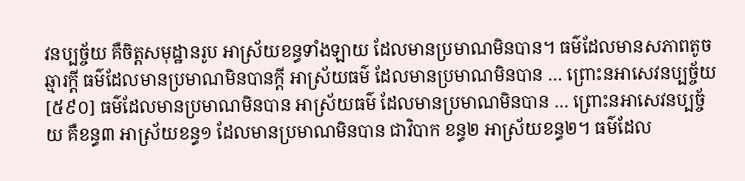វនប្បច្ច័យ គឺចិត្តសមុដ្ឋានរូប អាស្រ័យខន្ធទាំងឡាយ ដែលមានប្រមាណមិនបាន។ ធម៌ដែលមានសភាពតូចឆ្មារក្តី ធម៌ដែលមានប្រមាណមិនបានក្ដី អាស្រ័យធម៌ ដែលមានប្រមាណមិនបាន … ព្រោះនអាសេវនប្បច្ច័យ
[៥៩០] ធម៌ដែលមានប្រមាណមិនបាន អាស្រ័យធម៌ ដែលមានប្រមាណមិនបាន … ព្រោះនអាសេវនប្បច្ច័យ គឺខន្ធ៣ អាស្រ័យខន្ធ១ ដែលមានប្រមាណមិនបាន ជាវិបាក ខន្ធ២ អាស្រ័យខន្ធ២។ ធម៌ដែល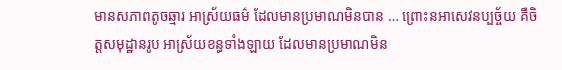មានសភាពតូចឆ្មារ អាស្រ័យធម៌ ដែលមានប្រមាណមិនបាន … ព្រោះនអាសេវនប្បច្ច័យ គឺចិត្តសមុដ្ឋានរូប អាស្រ័យខន្ធទាំងឡាយ ដែលមានប្រមាណមិន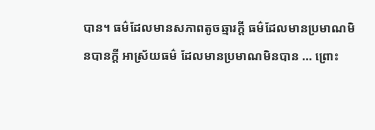បាន។ ធម៌ដែលមានសភាពតូចឆ្មារក្តី ធម៌ដែលមានប្រមាណមិនបានក្ដី អាស្រ័យធម៌ ដែលមានប្រមាណមិនបាន … ព្រោះ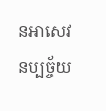នអាសេវនប្បច្ច័យ